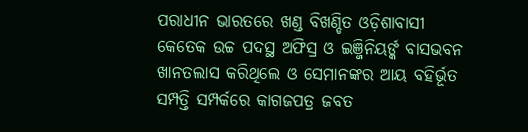ପରାଧୀନ ଭାରତରେ ଖଣ୍ଡ ବିଖଣ୍ଡିତ ଓଡ଼ିଶାବାସୀ
କେତେକ ଉଚ୍ଚ ପଦସ୍ଥ ଅଫିସ୍ର ଓ ଇଞ୍ଜିନିୟର୍ଙ୍କ ବାସଭବନ ଖାନତଲାସ କରିଥିଲେ ଓ ସେମାନଙ୍କର ଆୟ ବହିର୍ଭୂତ ସମ୍ପତ୍ତି ସମ୍ପର୍କରେ କାଗଜପତ୍ର ଜବତ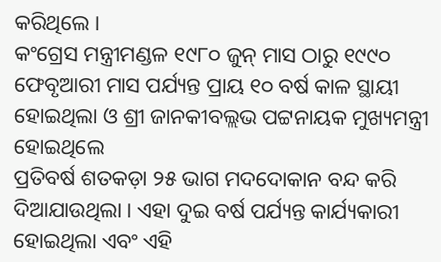କରିଥିଲେ ।
କଂଗ୍ରେସ ମନ୍ତ୍ରୀମଣ୍ଡଳ ୧୯୮୦ ଜୁନ୍ ମାସ ଠାରୁ ୧୯୯୦ ଫେବୃଆରୀ ମାସ ପର୍ଯ୍ୟନ୍ତ ପ୍ରାୟ ୧୦ ବର୍ଷ କାଳ ସ୍ଥାୟୀ ହୋଇଥିଲା ଓ ଶ୍ରୀ ଜାନକୀବଲ୍ଲଭ ପଟ୍ଟନାୟକ ମୁଖ୍ୟମନ୍ତ୍ରୀ ହୋଇଥିଲେ
ପ୍ରତିବର୍ଷ ଶତକଡ଼ା ୨୫ ଭାଗ ମଦଦୋକାନ ବନ୍ଦ କରି ଦିଆଯାଉଥିଲା । ଏହା ଦୁଇ ବର୍ଷ ପର୍ଯ୍ୟନ୍ତ କାର୍ଯ୍ୟକାରୀ ହୋଇଥିଲା ଏବଂ ଏହି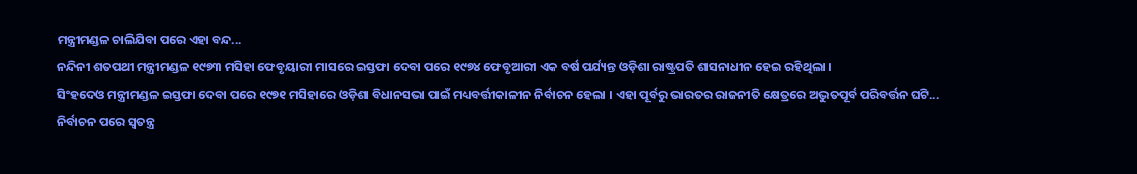ମନ୍ତ୍ରୀମଣ୍ଡଳ ଚାଲିଯିବା ପରେ ଏହା ବନ୍ଦ...
ନନ୍ଦିନୀ ଶତପଥୀ ମନ୍ତ୍ରୀମଣ୍ଡଳ ୧୯୭୩ ମସିହା ଫେବୃୟାରୀ ମାସରେ ଇସ୍ତଫା ଦେବା ପରେ ୧୯୭୪ ଫେବୃଆରୀ ଏକ ବର୍ଷ ପର୍ଯ୍ୟନ୍ତ ଓଡ଼ିଶା ରାଷ୍ଟ୍ରପତି ଶାସନାଧୀନ ହେଇ ରହିଥିଲା ।
ସିଂହଦେଓ ମନ୍ତ୍ରୀମଣ୍ଡଳ ଇସ୍ତଫା ଦେବା ପରେ ୧୯୭୧ ମସିହାରେ ଓଡ଼ିଶା ବିଧାନସଭା ପାଇଁ ମଧ୍ୟବର୍ତ୍ତୀକାଳୀନ ନିର୍ବାଚନ ହେଲା । ଏହା ପୂର୍ବରୁ ଭାରତର ରାଜନୀତି କ୍ଷେତ୍ରରେ ଅଦ୍ଭୁତପୂର୍ବ ପରିବର୍ତ୍ତନ ଘଟି...
ନିର୍ବାଚନ ପରେ ସ୍ୱତନ୍ତ୍ର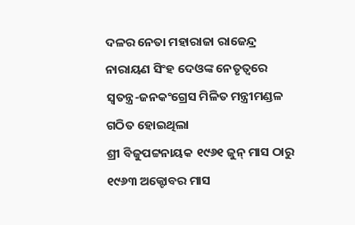ଦଳର ନେତା ମହାରାଜା ରାଜେନ୍ଦ୍ର ନାରାୟଣ ସିଂହ ଦେଓଙ୍କ ନେତୃତ୍ୱରେ ସ୍ୱତନ୍ତ୍ର-ଜନକଂଗ୍ରେସ ମିଳିତ ମନ୍ତ୍ରୀମଣ୍ଡଳ ଗଠିତ ହୋଇଥିଲା
ଶ୍ରୀ ବିଜୁପଟ୍ଟନାୟକ ୧୯୬୧ ଜୁନ୍ ମାସ ଠାରୁ ୧୯୬୩ ଅକ୍ଟୋବର ମାସ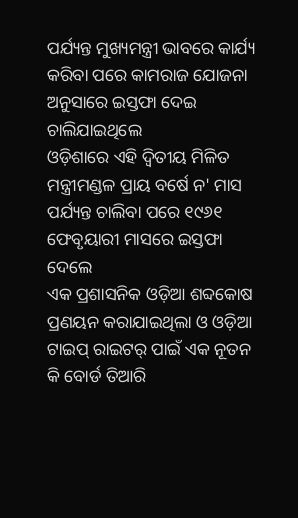ପର୍ଯ୍ୟନ୍ତ ମୁଖ୍ୟମନ୍ତ୍ରୀ ଭାବରେ କାର୍ଯ୍ୟ କରିବା ପରେ କାମରାଜ ଯୋଜନା ଅନୁସାରେ ଇସ୍ତଫା ଦେଇ ଚାଲିଯାଇଥିଲେ
ଓଡ଼ିଶାରେ ଏହି ଦ୍ୱିତୀୟ ମିଳିତ ମନ୍ତ୍ରୀମଣ୍ଡଳ ପ୍ରାୟ ବର୍ଷେ ନ' ମାସ ପର୍ଯ୍ୟନ୍ତ ଚାଲିବା ପରେ ୧୯୬୧ ଫେବୃୟାରୀ ମାସରେ ଇସ୍ତଫା ଦେଲେ
ଏକ ପ୍ରଶାସନିକ ଓଡ଼ିଆ ଶବ୍ଦକୋଷ ପ୍ରଣୟନ କରାଯାଇଥିଲା ଓ ଓଡ଼ିଆ ଟାଇପ୍ ରାଇଟର୍ ପାଇଁ ଏକ ନୂତନ କି ବୋର୍ଡ ତିଆରି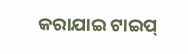କରାଯାଇ ଟାଇପ୍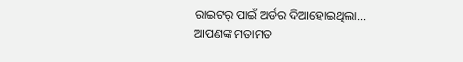ରାଇଟର୍ ପାଇଁ ଅର୍ଡର ଦିଆହୋଇଥିଲା...
ଆପଣଙ୍କ ମତାମତ